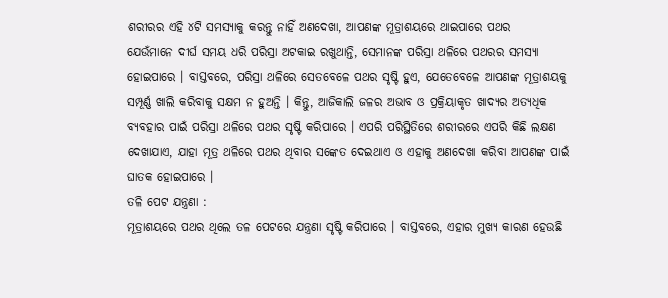ଶରୀରର ଏହି ୪ଟି ସମସ୍ୟାକୁ କରନ୍ତୁ ନାହିଁ ଅଣଦେଖା, ଆପଣଙ୍କ ମୂତ୍ରାଶୟରେ ଥାଇପାରେ ପଥର
ଯେଉଁମାନେ ଦୀର୍ଘ ସମୟ ଧରି ପରିସ୍ରା ଅଟକାଇ ରଖୁଥାନ୍ତି, ସେମାନଙ୍କ ପରିସ୍ରା ଥଳିରେ ପଥରର ସମସ୍ୟା ହୋଇପାରେ । ବାସ୍ତବରେ, ପରିସ୍ରା ଥଳିରେ ସେତବେଳେ ପଥର ସୃଷ୍ଟି ହୁଏ, ଯେତେବେଳେ ଆପଣଙ୍କ ମୂତ୍ରାଶୟକୁ ସମ୍ପୂର୍ଣ୍ଣ ଖାଲି କରିବାକୁ ସକ୍ଷମ ନ ହୁଅନ୍ତି । କିନ୍ତୁ, ଆଜିକାଲି ଜଳର ଅଭାବ ଓ ପ୍ରକ୍ରିୟାକୃତ ଖାଦ୍ୟର ଅତ୍ୟଧିକ ବ୍ୟବହାର ପାଇଁ ପରିସ୍ରା ଥଳିରେ ପଥର ସୃଷ୍ଟି କରିପାରେ । ଏପରି ପରିସ୍ଥିତିରେ ଶରୀରରେ ଏପରି କିଛି ଲକ୍ଷଣ ଦେଖାଯାଏ, ଯାହା ମୂତ୍ର ଥଳିରେ ପଥର ଥିବାର ସଙ୍କେତ ଦେଇଥାଏ ଓ ଏହାକୁ ଅଣଦେଖା କରିବା ଆପଣଙ୍କ ପାଇଁ ଘାତକ ହୋଇପାରେ ।
ତଳି ପେଟ ଯନ୍ତ୍ରଣା :
ମୂତ୍ରାଶୟରେ ପଥର ଥିଲେ ତଳ ପେଟରେ ଯନ୍ତ୍ରଣା ସୃଷ୍ଟି କରିପାରେ । ବାସ୍ତବରେ, ଏହାର ମୁଖ୍ୟ କାରଣ ହେଉଛି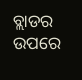ବ୍ଲାଡର ଉପରେ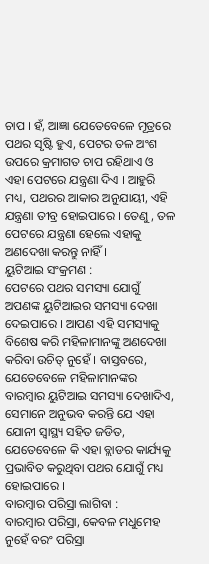ଚାପ । ହଁ, ଆଜ୍ଞା ଯେତେବେଳେ ମୂତ୍ରରେ ପଥର ସୃଷ୍ଟି ହୁଏ, ପେଟର ତଳ ଅଂଶ ଉପରେ କ୍ରମାଗତ ଚାପ ରହିଥାଏ ଓ ଏହା ପେଟରେ ଯନ୍ତ୍ରଣା ଦିଏ । ଆହୁରି ମଧ୍ୟ, ପଥରର ଆକାର ଅନୁଯାୟୀ, ଏହି ଯନ୍ତ୍ରଣା ତୀବ୍ର ହୋଇପାରେ । ତେଣୁ, ତଳ ପେଟରେ ଯନ୍ତ୍ରଣା ହେଲେ ଏହାକୁ ଅଣଦେଖା କରନ୍ତୁ ନାହିଁ ।
ୟୁଟିଆଇ ସଂକ୍ରମଣ :
ପେଟରେ ପଥର ସମସ୍ୟା ଯୋଗୁଁ ଅପଣଙ୍କ ୟୁଟିଆଇର ସମସ୍ୟା ଦେଖା ଦେଇପାରେ । ଆପଣ ଏହି ସମସ୍ୟାକୁ ବିଶେଷ କରି ମହିଳାମାନଙ୍କୁ ଅଣଦେଖା କରିବା ଉଚିତ୍ ନୁହେଁ । ବାସ୍ତବରେ, ଯେତେବେଳେ ମହିଳାମାନଙ୍କର ବାରମ୍ବାର ୟୁଟିଆଇ ସମସ୍ୟା ଦେଖାଦିଏ, ସେମାନେ ଅନୁଭବ କରନ୍ତି ଯେ ଏହା ଯୋନୀ ସ୍ୱାସ୍ଥ୍ୟ ସହିତ ଜଡିତ, ଯେତେବେଳେ କି ଏହା ବ୍ଲାଡର କାର୍ଯ୍ୟକୁ ପ୍ରଭାବିତ କରୁଥିବା ପଥର ଯୋଗୁଁ ମଧ୍ୟ ହୋଇପାରେ ।
ବାରମ୍ବାର ପରିସ୍ରା ଲାଗିବା :
ବାରମ୍ବାର ପରିସ୍ରା, କେବଳ ମଧୁମେହ ନୁହେଁ ବରଂ ପରିସ୍ରା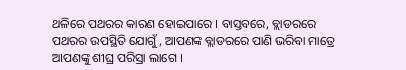ଥଳିରେ ପଥରର କାରଣ ହୋଇପାରେ । ବାସ୍ତବରେ, ବ୍ଲାଡରରେ ପଥରର ଉପସ୍ଥିତି ଯୋଗୁଁ, ଆପଣଙ୍କ ବ୍ଲାଡରରେ ପାଣି ଭରିବା ମାତ୍ରେ ଆପଣଙ୍କୁ ଶୀଘ୍ର ପରିସ୍ରା ଲାଗେ ।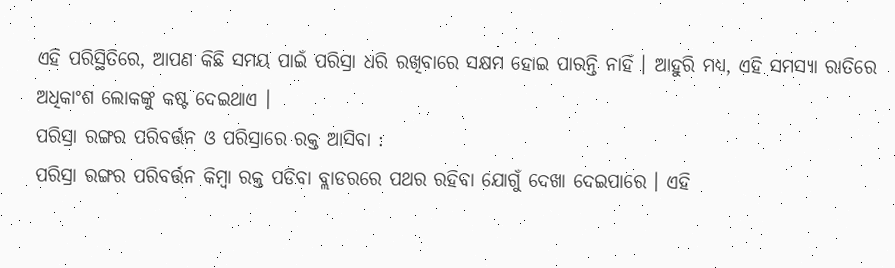ଏହି ପରିସ୍ଥିତିରେ, ଆପଣ କିଛି ସମୟ ପାଇଁ ପରିସ୍ରା ଧରି ରଖିବାରେ ସକ୍ଷମ ହୋଇ ପାରନ୍ତି ନାହିଁ । ଆହୁରି ମଧ୍ୟ, ଏହି ସମସ୍ୟା ରାତିରେ ଅଧିକାଂଶ ଲୋକଙ୍କୁ କଷ୍ଟ ଦେଇଥାଏ ।
ପରିସ୍ରା ରଙ୍ଗର ପରିବର୍ତ୍ତନ ଓ ପରିସ୍ରାରେ ରକ୍ତ ଆସିବା :
ପରିସ୍ରା ରଙ୍ଗର ପରିବର୍ତ୍ତନ କିମ୍ବା ରକ୍ତ ପଡିବା ବ୍ଲାଡରରେ ପଥର ରହିବା ଯୋଗୁଁ ଦେଖା ଦେଇପାରେ । ଏହି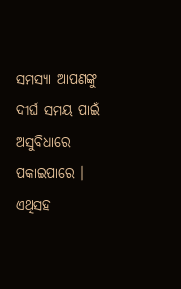ସମସ୍ୟା ଆପଣଙ୍କୁ ଦୀର୍ଘ ସମୟ ପାଇଁ ଅସୁବିଧାରେ ପକାଇପାରେ । ଏଥିସହ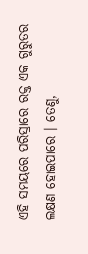ଏହି ସମୟରେ ପରିସ୍ରାରେ ରକ୍ତ ଏକ ଗୁରୁତର ଲକ୍ଷଣ ହୋଇପାରେ । ତେଣୁ,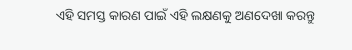ଏହି ସମସ୍ତ କାରଣ ପାଇଁ ଏହି ଲକ୍ଷଣକୁ ଅଣଦେଖା କରନ୍ତୁ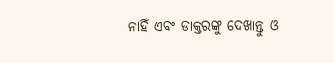ନାହିଁ ଏବଂ ଡାକ୍ତରଙ୍କୁ ଦେଖାନ୍ତୁ ଓ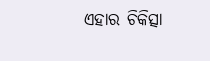ଏହାର ଚିକିତ୍ସା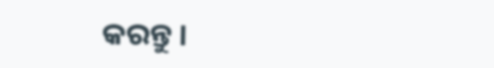କରନ୍ତୁ ।